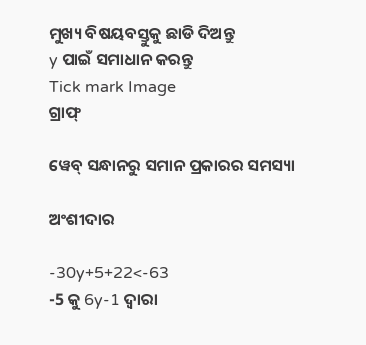ମୁଖ୍ୟ ବିଷୟବସ୍ତୁକୁ ଛାଡି ଦିଅନ୍ତୁ
y ପାଇଁ ସମାଧାନ କରନ୍ତୁ
Tick mark Image
ଗ୍ରାଫ୍

ୱେବ୍ ସନ୍ଧାନରୁ ସମାନ ପ୍ରକାରର ସମସ୍ୟା

ଅଂଶୀଦାର

-30y+5+22<-63
-5 କୁ 6y-1 ଦ୍ୱାରା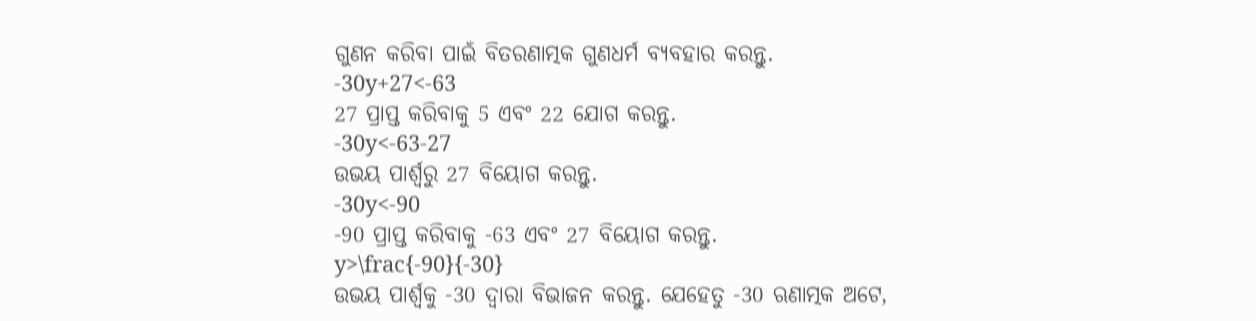ଗୁଣନ କରିବା ପାଇଁ ବିତରଣାତ୍ମକ ଗୁଣଧର୍ମ ବ୍ୟବହାର କରନ୍ତୁ.
-30y+27<-63
27 ପ୍ରାପ୍ତ କରିବାକୁ 5 ଏବଂ 22 ଯୋଗ କରନ୍ତୁ.
-30y<-63-27
ଉଭୟ ପାର୍ଶ୍ୱରୁ 27 ବିୟୋଗ କରନ୍ତୁ.
-30y<-90
-90 ପ୍ରାପ୍ତ କରିବାକୁ -63 ଏବଂ 27 ବିୟୋଗ କରନ୍ତୁ.
y>\frac{-90}{-30}
ଉଭୟ ପାର୍ଶ୍ୱକୁ -30 ଦ୍ୱାରା ବିଭାଜନ କରନ୍ତୁ. ଯେହେତୁ -30 ଋଣାତ୍ମକ ଅଟେ,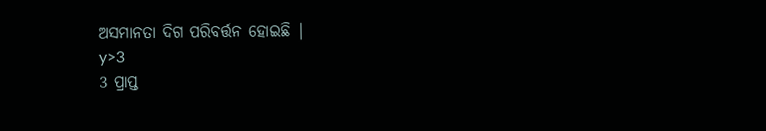ଅସମାନତା ଦିଗ ପରିବର୍ତ୍ତନ ହୋଇଛି |
y>3
3 ପ୍ରାପ୍ତ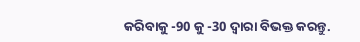କରିବାକୁ -90 କୁ -30 ଦ୍ୱାରା ବିଭକ୍ତ କରନ୍ତୁ.